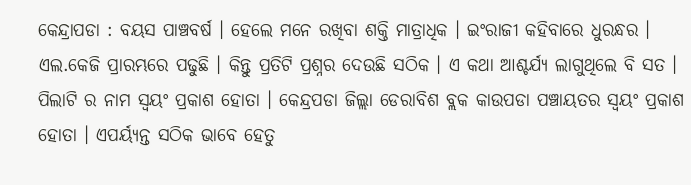କେନ୍ଦ୍ରାପଡା : ବୟସ ପାଞ୍ଚବର୍ଷ । ହେଲେ ମନେ ରଖିବା ଶକ୍ତି ମାତ୍ରାଧିକ । ଇଂରାଜୀ କହିବାରେ ଧୁରନ୍ଧର । ଏଲ.କେଜି ପ୍ରାରମ୍ଭରେ ପଢୁଛି । କିନ୍ତୁ ପ୍ରତିଟି ପ୍ରଶ୍ନର ଦେଉଛି ସଠିକ । ଏ କଥା ଆଶ୍ଚର୍ଯ୍ୟ ଲାଗୁଥିଲେ ବି ସତ । ପିଲାଟି ର ନାମ ସ୍ୱୟଂ ପ୍ରକାଶ ହୋତା । କେନ୍ଦ୍ରପଡା ଜିଲ୍ଲା ଡେରାବିଶ ବ୍ଲକ କାଉପଡା ପଞ୍ଚାୟତର ସ୍ୱୟଂ ପ୍ରକାଶ ହୋତା । ଏପର୍ୟ୍ୟନ୍ତ ସଠିକ ଭାବେ ହେତୁ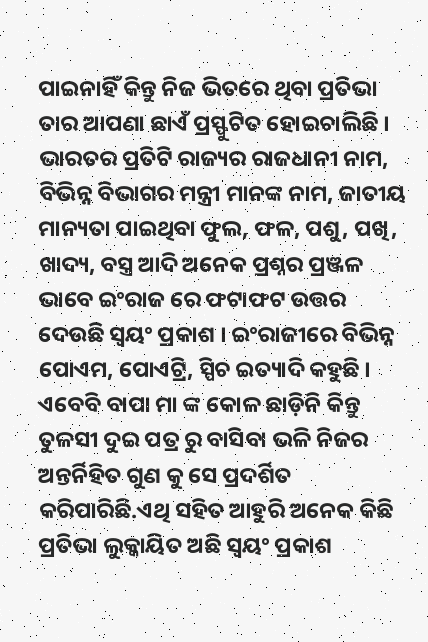ପାଇନାହିଁ କିନ୍ତୁ ନିଜ ଭିତରେ ଥିବା ପ୍ରତିଭା ତାର ଆପଣା ଛାଏଁ ପ୍ରସ୍ଫୁଟିତ ହୋଇଚାଲିଛି ।
ଭାରତର ପ୍ରତିଟି ରାଜ୍ୟର ରାଜଧାନୀ ନାମ, ବିଭିନ୍ନ ବିଭାଗର ମନ୍ତ୍ରୀ ମାନଙ୍କ ନାମ, ଜାତୀୟ ମାନ୍ୟତା ପାଇଥିବା ଫୁଲ, ଫଳ, ପଶୁ, ପଖି, ଖାଦ୍ୟ, ବସ୍ତ୍ର ଆଦି ଅନେକ ପ୍ରଶ୍ନର ପ୍ରଞ୍ଜଳ ଭାବେ ଇଂରାଜ ରେ ଫଟାଫଟ ଉତ୍ତର ଦେଉଛି ସ୍ୱୟଂ ପ୍ରକାଶ । ଇଂରାଜୀରେ ବିଭିନ୍ନ ପୋଏମ, ପୋଏଟ୍ରି, ସ୍ପିଚ ଇତ୍ୟାଦି କହୁଛି । ଏବେବି ବାପା ମା ଙ୍କ କୋଳ ଛାଡ଼ିନି କିନ୍ତୁ ତୁଳସୀ ଦୁଇ ପତ୍ର ରୁ ବାସିବା ଭଳି ନିଜର ଅନ୍ତର୍ନିହିତ ଗୁଣ କୁ ସେ ପ୍ରଦର୍ଶିତ କରିପାରିଛି.ଏଥି ସହିତ ଆହୁରି ଅନେକ କିଛି ପ୍ରତିଭା ଲୁକ୍କାୟିତ ଅଛି ସ୍ୱୟଂ ପ୍ରକାଶ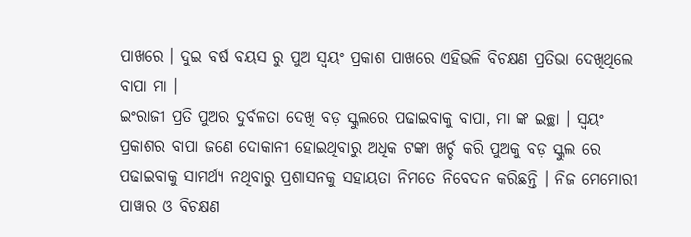ପାଖରେ । ଦୁଇ ବର୍ଷ ବୟସ ରୁ ପୁଅ ସ୍ୱୟଂ ପ୍ରକାଶ ପାଖରେ ଏହିଭଳି ବିଚକ୍ଷଣ ପ୍ରତିଭା ଦେଖିଥିଲେ ବାପା ମା ।
ଇଂରାଜୀ ପ୍ରତି ପୁଅର ଦୁର୍ବଳତା ଦେଖି ବଡ଼ ସ୍କୁଲରେ ପଢାଇବାକୁ ବାପା, ମା ଙ୍କ ଇଚ୍ଛା । ସ୍ୱୟଂ ପ୍ରକାଶର ବାପା ଜଣେ ଦୋକାନୀ ହୋଇଥିବାରୁ ଅଧିକ ଟଙ୍କା ଖର୍ଚ୍ଚ କରି ପୁଅକୁ ବଡ଼ ସ୍କୁଲ ରେ ପଢାଇବାକୁ ସାମର୍ଥ୍ୟ ନଥିବାରୁ ପ୍ରଶାସନକୁ ସହାୟତା ନିମତେ ନିବେଦନ କରିଛନ୍ତି । ନିଜ ମେମୋରୀ ପାୱାର ଓ ବିଚକ୍ଷଣ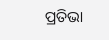ପ୍ରତିଭା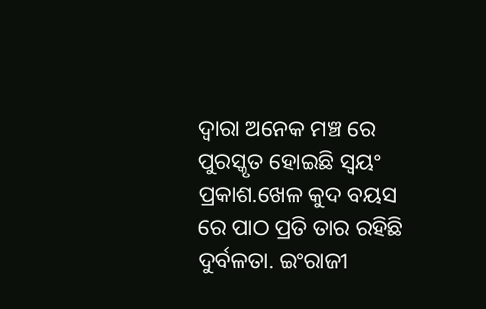ଦ୍ୱାରା ଅନେକ ମଞ୍ଚ ରେ ପୁରସ୍କୃତ ହୋଇଛି ସ୍ୱୟଂ ପ୍ରକାଶ.ଖେଳ କୁଦ ବୟସ ରେ ପାଠ ପ୍ରତି ତାର ରହିଛି ଦୁର୍ବଳତା. ଇଂରାଜୀ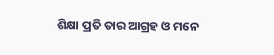ଶିକ୍ଷା ପ୍ରତି ତାର ଆଗ୍ରହ ଓ ମନେ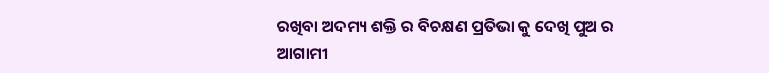ରଖିବା ଅଦମ୍ୟ ଶକ୍ତି ର ବିଚକ୍ଷଣ ପ୍ରତିଭା କୁ ଦେଖି ପୁଅ ର ଆଗାମୀ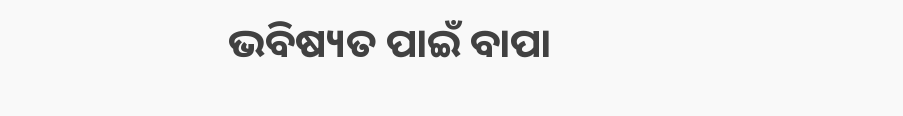ଭବିଷ୍ୟତ ପାଇଁ ବାପା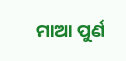ମାଆ ପୁର୍ଣ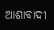ଆଶାବାଦୀ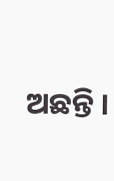ଅଛନ୍ତି ।